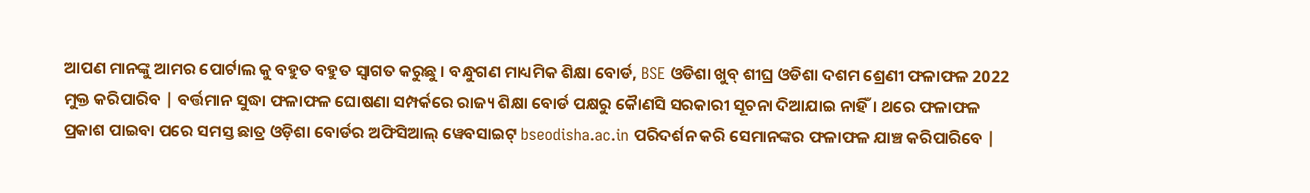ଆପଣ ମାନଙ୍କୁ ଆମର ପୋର୍ଟାଲ କୁ ବହୁତ ବହୁତ ସ୍ୱାଗତ କରୁଛୁ । ବନ୍ଧୁଗଣ ମାଧ୍ୟମିକ ଶିକ୍ଷା ବୋର୍ଡ, BSE ଓଡିଶା ଖୁବ୍ ଶୀଘ୍ର ଓଡିଶା ଦଶମ ଶ୍ରେଣୀ ଫଳାଫଳ 2022 ମୁକ୍ତ କରିପାରିବ | ବର୍ତ୍ତମାନ ସୁଦ୍ଧା ଫଳାଫଳ ଘୋଷଣା ସମ୍ପର୍କରେ ରାଜ୍ୟ ଶିକ୍ଷା ବୋର୍ଡ ପକ୍ଷରୁ କୈାଣସି ସରକାରୀ ସୂଚନା ଦିଆଯାଇ ନାହିଁ। ଥରେ ଫଳାଫଳ ପ୍ରକାଶ ପାଇବା ପରେ ସମସ୍ତ ଛାତ୍ର ଓଡ଼ିଶା ବୋର୍ଡର ଅଫିସିଆଲ୍ ୱେବସାଇଟ୍ bseodisha.ac.in ପରିଦର୍ଶନ କରି ସେମାନଙ୍କର ଫଳାଫଳ ଯାଞ୍ଚ କରିପାରିବେ |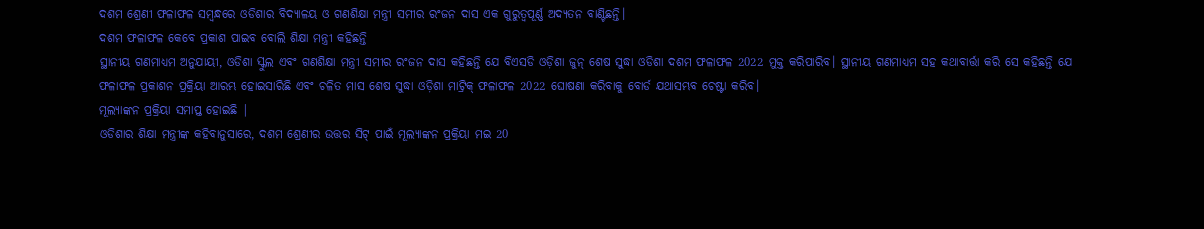ଦଶମ ଶ୍ରେଣୀ ଫଳାଫଳ ସମ୍ବନ୍ଧରେ ଓଡିଶାର ବିଦ୍ୟାଳୟ ଓ ଗଣଶିକ୍ଷା ମନ୍ତ୍ରୀ ସମୀର ରଂଜନ ଦାସ ଏକ ଗୁରୁତ୍ୱପୂର୍ଣ୍ଣ ଅଦ୍ୟତନ ବାଣ୍ଟିଛନ୍ତି।
ଦଶମ ଫଳାଫଳ କେବେ ପ୍ରକାଶ ପାଇବ ବୋଲି ଶିକ୍ଷା ମନ୍ତ୍ରୀ କହିଛନ୍ତି
ସ୍ଥାନୀୟ ଗଣମାଧ୍ୟମ ଅନୁଯାୟୀ, ଓଡିଶା ସ୍କୁଲ ଏବଂ ଗଣଶିକ୍ଷା ମନ୍ତ୍ରୀ ସମୀର ରଂଜନ ଦାସ କହିଛନ୍ତି ଯେ ବିଏସଡି ଓଡ଼ିଶା ଜୁନ୍ ଶେଷ ସୁଦ୍ଧା ଓଡିଶା ଦଶମ ଫଳାଫଳ 2022 ମୁକ୍ତ କରିପାରିବ। ସ୍ଥାନୀୟ ଗଣମାଧ୍ୟମ ସହ କଥାବାର୍ତ୍ତା କରି ସେ କହିଛନ୍ତି ଯେ ଫଳାଫଳ ପ୍ରକାଶନ ପ୍ରକ୍ରିୟା ଆରମ୍ଭ ହୋଇସାରିଛି ଏବଂ ଚଳିତ ମାସ ଶେଷ ସୁଦ୍ଧା ଓଡ଼ିଶା ମାଟ୍ରିକ୍ ଫଳାଫଳ 2022 ଘୋଷଣା କରିବାକୁ ବୋର୍ଡ ଯଥାସମ୍ଭବ ଚେଷ୍ଟା କରିବ।
ମୂଲ୍ୟାଙ୍କନ ପ୍ରକ୍ରିୟା ସମାପ୍ତ ହୋଇଛି |
ଓଡିଶାର ଶିକ୍ଷା ମନ୍ତ୍ରୀଙ୍କ କହିବାନୁସାରେ, ଦଶମ ଶ୍ରେଣୀର ଉତ୍ତର ସିଟ୍ ପାଇଁ ମୂଲ୍ୟାଙ୍କନ ପ୍ରକ୍ରିୟା ମଇ 20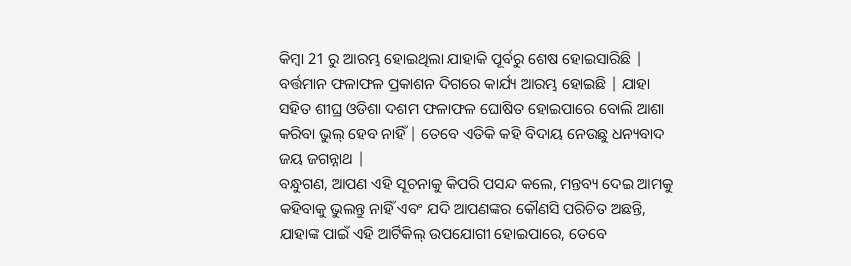କିମ୍ବା 21 ରୁ ଆରମ୍ଭ ହୋଇଥିଲା ଯାହାକି ପୂର୍ବରୁ ଶେଷ ହୋଇସାରିଛି | ବର୍ତ୍ତମାନ ଫଳାଫଳ ପ୍ରକାଶନ ଦିଗରେ କାର୍ଯ୍ୟ ଆରମ୍ଭ ହୋଇଛି | ଯାହା ସହିତ ଶୀଘ୍ର ଓଡିଶା ଦଶମ ଫଳାଫଳ ଘୋଷିତ ହୋଇପାରେ ବୋଲି ଆଶା କରିବା ଭୁଲ୍ ହେବ ନାହିଁ | ତେବେ ଏତିକି କହି ବିଦାୟ ନେଉଛୁ ଧନ୍ୟବାଦ ଜୟ ଜଗନ୍ନାଥ |
ବନ୍ଧୁଗଣ, ଆପଣ ଏହି ସୂଚନାକୁ କିପରି ପସନ୍ଦ କଲେ, ମନ୍ତବ୍ୟ ଦେଇ ଆମକୁ କହିବାକୁ ଭୁଲନ୍ତୁ ନାହିଁ ଏବଂ ଯଦି ଆପଣଙ୍କର କୌଣସି ପରିଚିତ ଅଛନ୍ତି, ଯାହାଙ୍କ ପାଇଁ ଏହି ଆର୍ଟିକିଲ୍ ଉପଯୋଗୀ ହୋଇପାରେ, ତେବେ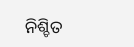ନିଶ୍ଚିତ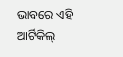ଭାବରେ ଏହି ଆର୍ଟିକିଲ୍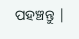ପହଞ୍ଚନ୍ତୁ |